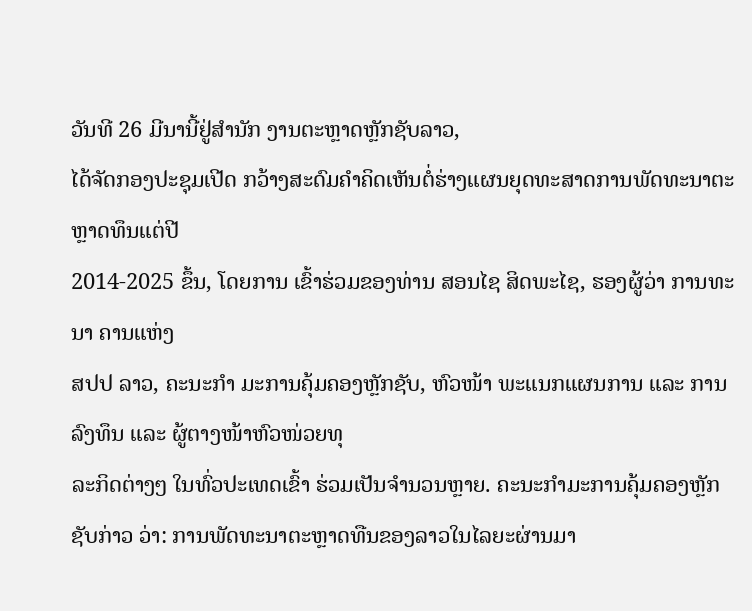ວັນທີ 26 ມີນານີ້ຢູ່ສຳນັກ ງານຕະຫຼາດຫຼັກຊັບລາວ,
ໄດ້ຈັດກອງປະຊຸມເປີດ ກວ້າງສະດົມຄຳຄິດເຫັນຕໍ່ຮ່າງແຜນຍຸດທະສາດການພັດທະນາຕະຫຼາດທຶນແຕ່ປີ
2014-2025 ຂຶ້ນ, ໂດຍການ ເຂົ້າຮ່ວມຂອງທ່ານ ສອນໄຊ ສິດພະໄຊ, ຮອງຜູ້ວ່າ ການທະນາ ຄານແຫ່ງ
ສປປ ລາວ, ຄະນະກຳ ມະການຄຸ້ມຄອງຫຼັກຊັບ, ຫົວໜ້າ ພະແນກແຜນການ ແລະ ການລົງທຶນ ແລະ ຜູ້ຕາງໜ້າຫົວໜ່ວຍທຸ
ລະກິດຕ່າງໆ ໃນທົ່ວປະເທດເຂົ້າ ຮ່ວມເປັນຈຳນວນຫຼາຍ. ຄະນະກຳມະການຄຸ້ມຄອງຫຼັກຊັບກ່າວ ວ່າ: ການພັດທະນາຕະຫຼາດທືນຂອງລາວໃນໄລຍະຜ່ານມາ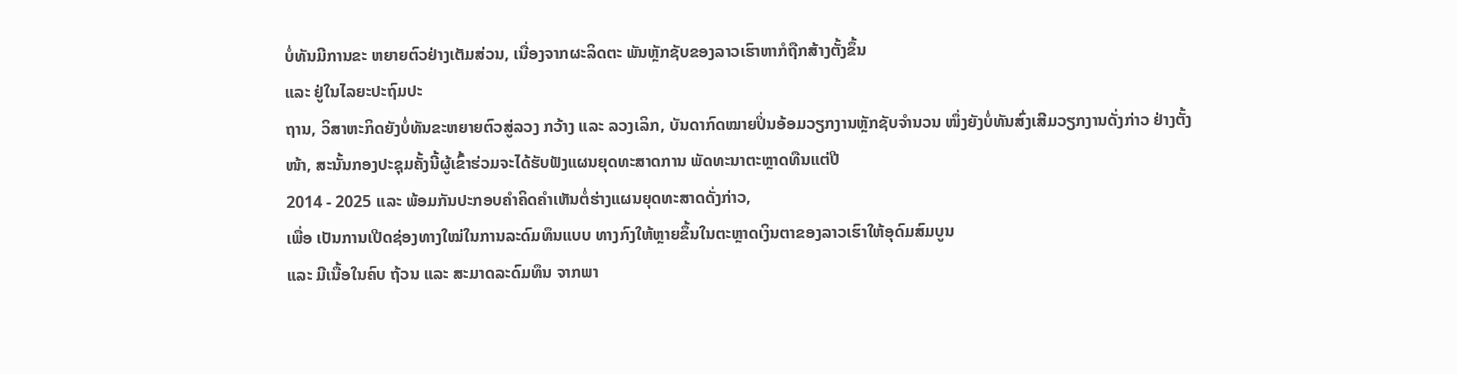ບໍ່ທັນມີການຂະ ຫຍາຍຕົວຢ່າງເຕັມສ່ວນ, ເນື່ອງຈາກຜະລິດຕະ ພັນຫຼັກຊັບຂອງລາວເຮົາຫາກໍຖືກສ້າງຕັ້ງຂຶ້ນ
ແລະ ຢູ່ໃນໄລຍະປະຖົມປະ
ຖານ, ວິສາຫະກິດຍັງບໍ່ທັນຂະຫຍາຍຕົວສູ່ລວງ ກວ້າງ ແລະ ລວງເລິກ, ບັນດາກົດໝາຍປິ່ນອ້ອມວຽກງານຫຼັກຊັບຈຳນວນ ໜຶ່ງຍັງບໍ່ທັນສົ່ງເສີມວຽກງານດັ່ງກ່າວ ຢ່າງຕັ້ງໜ້າ, ສະນັ້ນກອງປະຊຸມຄັ້ງນີ້ຜູ້ເຂົ້າຮ່ວມຈະໄດ້ຮັບຟັງແຜນຍຸດທະສາດການ ພັດທະນາຕະຫຼາດທືນແຕ່ປີ
2014 - 2025 ແລະ ພ້ອມກັນປະກອບຄຳຄິດຄຳເຫັນຕໍ່ຮ່າງແຜນຍຸດທະສາດດັ່ງກ່າວ,
ເພື່ອ ເປັນການເປີດຊ່ອງທາງໃໝ່ໃນການລະດົມທຶນແບບ ທາງກົງໃຫ້ຫຼາຍຂຶ້ນໃນຕະຫຼາດເງິນຕາຂອງລາວເຮົາໃຫ້ອຸດົມສົມບູນ
ແລະ ມີເນື້ອໃນຄົບ ຖ້ວນ ແລະ ສະມາດລະດົມທຶນ ຈາກພາ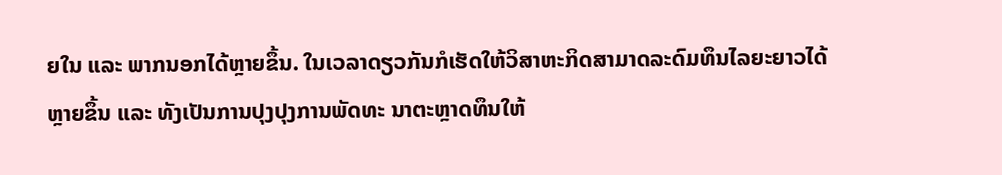ຍໃນ ແລະ ພາກນອກໄດ້ຫຼາຍຂຶ້ນ. ໃນເວລາດຽວກັນກໍເຮັດໃຫ້ວິສາຫະກິດສາມາດລະດົມທຶນໄລຍະຍາວໄດ້
ຫຼາຍຂຶ້ນ ແລະ ທັງເປັນການປຸງປຸງການພັດທະ ນາຕະຫຼາດທຶນໃຫ້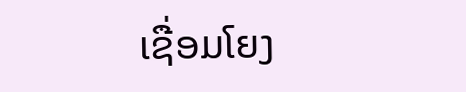ເຊື່ອມໂຍງ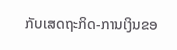ກັບເສດຖະກິດ-ການເງິນຂອ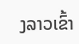ງລາວເຂົ້າ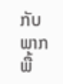ກັບພາກ
ພື້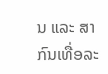ນ ແລະ ສາກົນເທື່ອລະ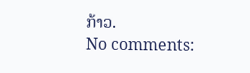ກ້າວ.
No comments: